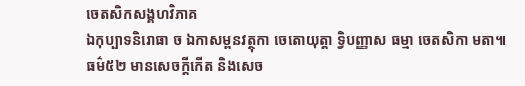ចេតសិកសង្គហវិភាគ
ឯកុប្បាទនិរោធា ច ឯកាសម្ពនវត្ថុកា ចេតោយុត្តា ទ្វិបញ្ញាស ធម្មា ចេតសិកា មតា៕
ធម៌៥២ មានសេចក្តីកើត និងសេច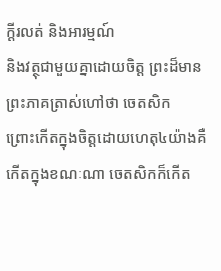ក្តីរលត់ និងអារម្មណ៍
និងវត្ថុជាមួយគ្នាដោយចិត្ត ព្រះដ៏មានព្រះភាគត្រាស់ហៅថា ចេតសិក
ព្រោះកើតក្នុងចិត្តដោយហេតុ៤យ៉ាងគឺ កើតក្នុងខណៈណា ចេតសិកក៏កើត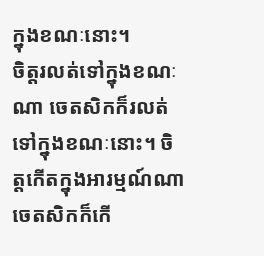ក្នុងខណៈនោះ។
ចិត្តរលត់ទៅក្នុងខណៈណា ចេតសិកក៏រលត់ទៅក្នុងខណៈនោះ។ ចិត្តកើតក្នុងអារម្មណ៍ណា
ចេតសិកក៏កើ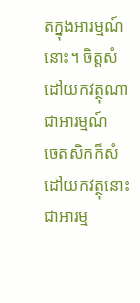តក្នុងអារម្មណ៍ នោះ។ ចិត្តសំដៅយកវត្ថុណាជាអារម្មណ៍
ចេតសិកក៏សំដៅយកវត្ថុនោះជាអារម្ម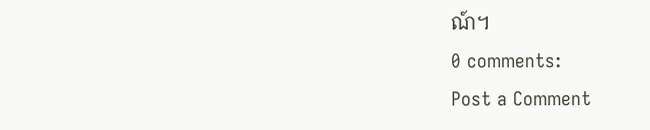ណ៍។
0 comments:
Post a Comment